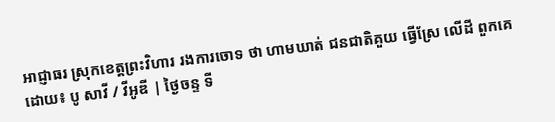អាជ្ញាធរ ស្រុកខេត្ដព្រះវិហារ រងការចោទ ថា ហាមឃាត់ ជនជាតិគួយ ធ្វើស្រែ លើដី ពួកគេ
ដោយ៖ បូ សាវី / វីអូឌី | ថ្ងៃចន្ទ ទី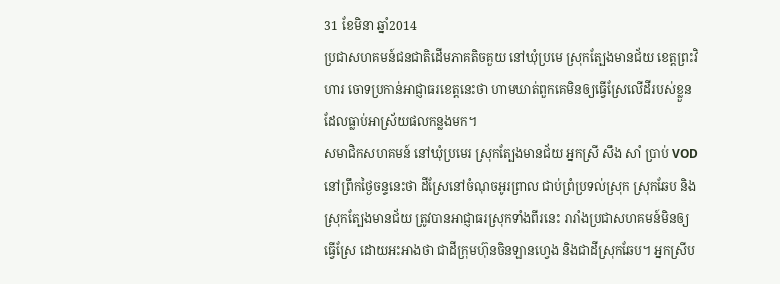31 ខែមិនា ឆ្នាំ2014
ប្រជាសហគមន៍ជនជាតិដើមភាគតិចគួយ នៅឃុំប្រមេ ស្រុកត្បែងមានជ័យ ខេត្ដព្រះវិហារ ចោទប្រកាន់អាជ្ញាធរខេត្ដនេះថា ហាមឃាត់ពួកគេមិនឲ្យធ្វើស្រែលើដីរបស់ខ្លួន ដែលធ្លាប់អាស្រ័យផលកន្លងមក។
សមាជិកសហគមន៍ នៅឃុំប្រមេរ ស្រុកត្បែងមានជ័យ អ្នកស្រី សឹង សាំ ប្រាប់ VOD នៅព្រឹកថ្ងៃចន្ទនេះថា ដីស្រែនៅចំណុចអូរព្រាល ជាប់ព្រំប្រទល់ស្រុក ស្រុកឆែប និងស្រុកត្បែងមានជ័យ ត្រូវបានអាជ្ញាធរស្រុកទាំងពីរនេះ រារាំងប្រជាសហគមន៍មិនឲ្យធ្វើស្រែ ដោយអះអាងថា ជាដីក្រុមហ៊ុនចិនឡានហ្វេង និងជាដីស្រុកឆែប។ អ្នកស្រីប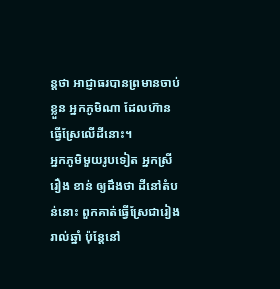ន្ដថា អាជ្ញាធរបានព្រមានចាប់ខ្លួន អ្នកភូមិណា ដែលហ៊ានធ្វើស្រែលើដីនោះ។
អ្នកភូមិមួយរូបទៀត អ្នកស្រី រឿង ខាន់ ឲ្យដឹងថា ដីនៅតំបន់នោះ ពួកគាត់ធ្វើស្រែជារៀងរាល់ឆ្នាំ ប៉ុន្ដែនៅ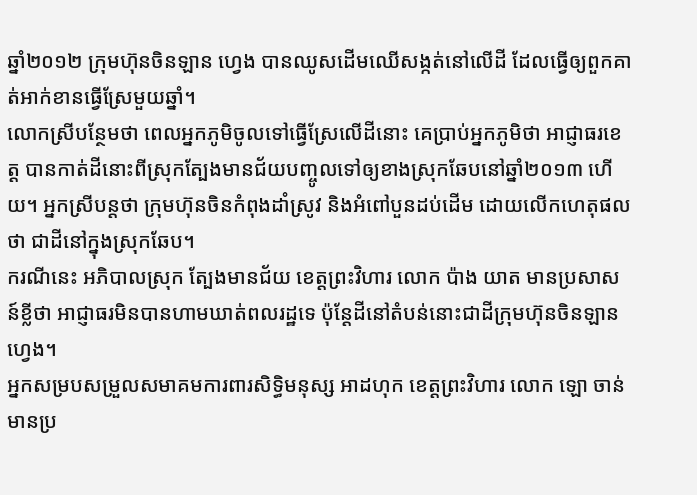ឆ្នាំ២០១២ ក្រុមហ៊ុនចិនឡាន ហ្វេង បានឈូសដើមឈើសង្កត់នៅលើដី ដែលធ្វើឲ្យពួកគាត់អាក់ខានធ្វើស្រែមួយឆ្នាំ។
លោកស្រីបន្ថែមថា ពេលអ្នកភូមិចូលទៅធ្វើស្រែលើដីនោះ គេប្រាប់អ្នកភូមិថា អាជ្ញាធរខេត្ដ បានកាត់ដីនោះពីស្រុកត្បែងមានជ័យបញ្ចូលទៅឲ្យខាងស្រុកឆែបនៅឆ្នាំ២០១៣ ហើយ។ អ្នកស្រីបន្តថា ក្រុមហ៊ុនចិនកំពុងដាំស្រូវ និងអំពៅបួនដប់ដើម ដោយលើកហេតុផលថា ជាដីនៅក្នុងស្រុកឆែប។
ករណីនេះ អភិបាលស្រុក ត្បែងមានជ័យ ខេត្ដព្រះវិហារ លោក ប៉ាង យាត មានប្រសាសន៍ខ្លីថា អាជ្ញាធរមិនបានហាមឃាត់ពលរដ្ឋទេ ប៉ុន្ដែដីនៅតំបន់នោះជាដីក្រុមហ៊ុនចិនឡាន ហេ្វង។
អ្នកសម្របសម្រួលសមាគមការពារសិទ្ធិមនុស្ស អាដហុក ខេត្ដព្រះវិហារ លោក ឡោ ចាន់ មានប្រ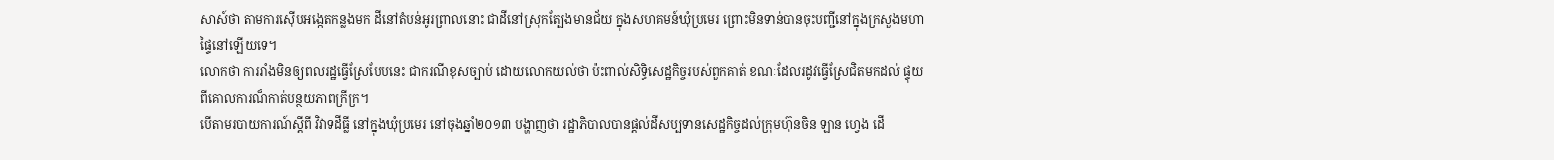សាស៍ថា តាមការស៊ើបអង្កេតកន្លងមក ដីនៅតំបន់អូរព្រាលនោះ ជាដីនៅស្រុកត្បែងមានជ័យ ក្នុងសហគមន៍ឃុំប្រមេរ ព្រោះមិនទាន់បានចុះបញ្ជីនៅក្នុងក្រសួងមហាផ្ទៃនៅឡើយទេ។
លោកថា ការរាំងមិនឲ្យពលរដ្ឋធ្វើស្រែបែបនេះ ជាករណីខុសច្បាប់ ដោយលោកយល់ថា ប៉ះពាល់សិទ្ធិសេដ្ឋកិច្ចរបស់ពួកគាត់ ខណៈដែលរដូវធ្វើស្រែជិតមកដល់ ផ្ទុយពីគោលការណ៏កាត់បន្ថយភាពក្រីក្រ។
បើតាមរបាយការណ៍ស្ដីពី វិវាទដីធ្លី នៅក្នុងឃុំប្រមេរ នៅចុងឆ្នាំ២០១៣ បង្ហាញថា រដ្ឋាភិបាលបានផ្ដល់ដីសប្បទានសេដ្ឋកិច្ចដល់ក្រុមហ៊ុនចិន ឡាន ហ្វេង ដើ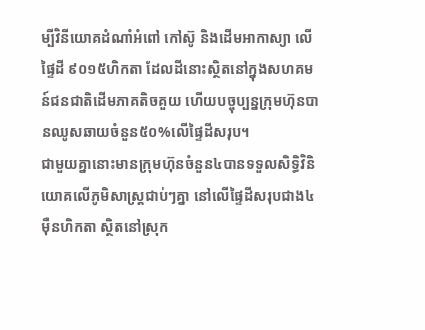ម្បីវិនីយោគដំណាំអំពៅ កៅស៊ូ និងដើមអាកាស្យា លើផ្ទៃដី ៩០១៥ហិកតា ដែលដីនោះស្ថិតនៅក្នុងសហគមន៍ជនជាតិដើមភាគតិចគួយ ហើយបច្ចុប្បន្នក្រុមហ៊ុនបានឈូសឆាយចំនួន៥០%លើផ្ទៃដីសរុប។
ជាមួយគ្នានោះមានក្រុមហ៊ុនចំនួន៤បានទទួលសិទ្ធិវិនិយោគលើភូមិសាស្ដ្រជាប់ៗគ្នា នៅលើផ្ទៃដីសរុបជាង៤ម៉ឺនហិកតា ស្ថិតនៅស្រុក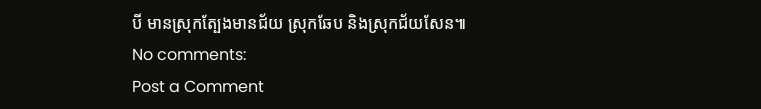បី មានស្រុកត្បែងមានជ័យ ស្រុកឆែប និងស្រុកជ័យសែន៕
No comments:
Post a Comment